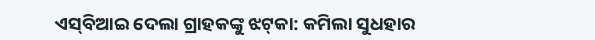ଏସ୍‌ବିଆଇ ଦେଲା ଗ୍ରାହକଙ୍କୁ ଝଟ୍‌କା: କମିଲା ସୁଧହାର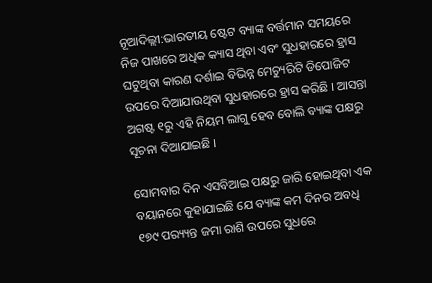ନୂଆଦିଲ୍ଲୀ:ଭାରତୀୟ ଷ୍ଟେଟ ବ୍ୟାଙ୍କ ବର୍ତ୍ତମାନ ସମୟରେ ନିଜ ପାଖରେ ଅଧିକ କ୍ୟାସ ଥିବା ଏବଂ ସୁଧହାରରେ ହ୍ରାସ ଘଟୁଥିବା କାରଣ ଦର୍ଶାଇ ବିଭିନ୍ନ ମେଚ୍ୟୁରିଟି ଡିପୋଜିଟ ଉପରେ ଦିଆଯାଉଥିବା ସୁଧହାରରେ ହ୍ରାସ କରିଛି । ଆସନ୍ତା ଅଗଷ୍ଟ ୧ରୁ ଏହି ନିୟମ ଲାଗୁ ହେବ ବୋଲି ବ୍ୟାଙ୍କ ପକ୍ଷରୁ ସୂଚନା ଦିଆଯାଇଛି ।

ସୋମବାର ଦିନ ଏସବିଆଇ ପକ୍ଷରୁ ଜାରି ହୋଇଥିବା ଏକ ବୟାନରେ କୁହାଯାଇଛି ଯେ ବ୍ୟାଙ୍କ କମ ଦିନର ଅବଧି ୧୭୯ ପର‌୍ୟ୍ୟନ୍ତ ଜମା ରାଶି ଉପରେ ସୁଧରେ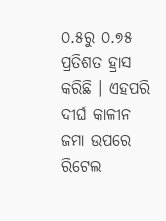୦.୫ରୁ ୦.୭୫ ପ୍ରତିଶତ ହ୍ରାସ କରିଛି । ଏହପରି ଦୀର୍ଘ କାଳୀନ ଜମା ଉପରେ ରିଟେଲ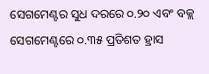ସେଗମେଣ୍ଟର ସୁଧ ଦରରେ ୦.୨୦ ଏବଂ ବକ୍ଲ ସେଗମେଣ୍ଟରେ ୦.୩୫ ପ୍ରତିଶତ ହ୍ରାସ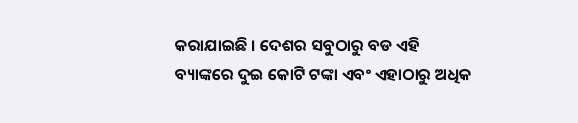କରାଯାଇଛି । ଦେଶର ସବୁଠାରୁ ବଡ ଏହି ବ୍ୟାଙ୍କରେ ଦୁଇ କୋଟି ଟଙ୍କା ଏବଂ ଏହାଠାରୁ ଅଧିକ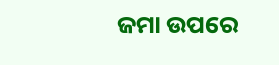ଜମା ଉପରେ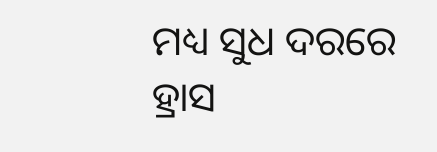ମଧ୍ୟ ସୁଧ ଦରରେ ହ୍ରାସ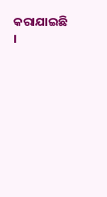କରାଯାଇଛି ।